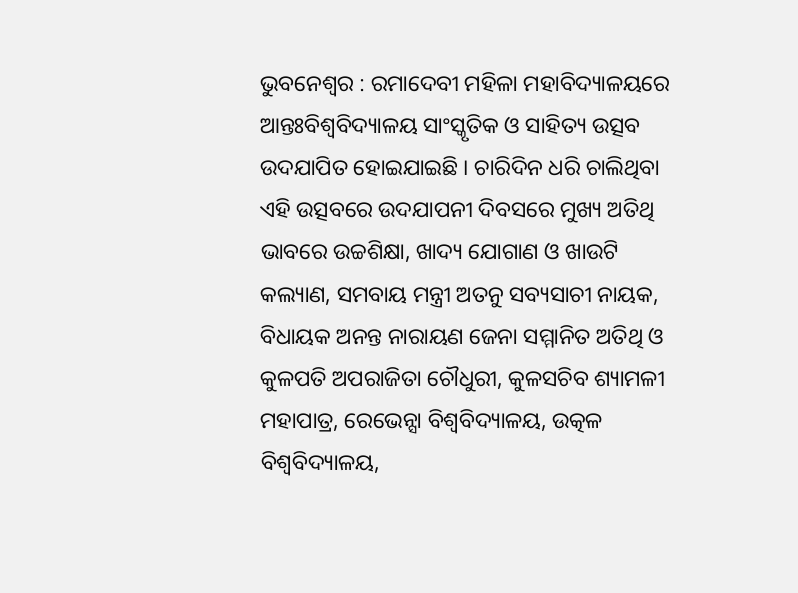ଭୁବନେଶ୍ୱର : ରମାଦେବୀ ମହିଳା ମହାବିଦ୍ୟାଳୟରେ ଆନ୍ତଃବିଶ୍ୱବିଦ୍ୟାଳୟ ସାଂସ୍କୃତିକ ଓ ସାହିତ୍ୟ ଉତ୍ସବ ଉଦଯାପିତ ହୋଇଯାଇଛି । ଚାରିଦିନ ଧରି ଚାଲିଥିବା ଏହି ଉତ୍ସବରେ ଉଦଯାପନୀ ଦିବସରେ ମୁଖ୍ୟ ଅତିଥି ଭାବରେ ଉଚ୍ଚଶିକ୍ଷା, ଖାଦ୍ୟ ଯୋଗାଣ ଓ ଖାଉଟି କଲ୍ୟାଣ, ସମବାୟ ମନ୍ତ୍ରୀ ଅତନୁ ସବ୍ୟସାଚୀ ନାୟକ, ବିଧାୟକ ଅନନ୍ତ ନାରାୟଣ ଜେନା ସମ୍ମାନିତ ଅତିଥି ଓ କୁଳପତି ଅପରାଜିତା ଚୌଧୁରୀ, କୁଳସଚିବ ଶ୍ୟାମଳୀ ମହାପାତ୍ର, ରେଭେନ୍ସା ବିଶ୍ୱବିଦ୍ୟାଳୟ, ଉତ୍କଳ ବିଶ୍ୱବିଦ୍ୟାଳୟ,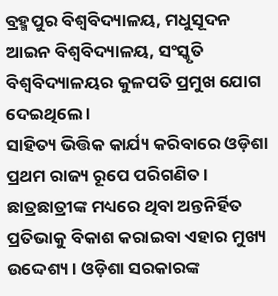ବ୍ରହ୍ମପୁର ବିଶ୍ୱବିଦ୍ୟାଳୟ, ମଧୁସୂଦନ ଆଇନ ବିଶ୍ୱବିଦ୍ୟାଳୟ, ସଂସ୍କୃତି ବିଶ୍ୱବିଦ୍ୟାଳୟର କୁଳପତି ପ୍ରମୁଖ ଯୋଗ ଦେଇଥିଲେ ।
ସାହିତ୍ୟ ଭିତ୍ତିକ କାର୍ଯ୍ୟ କରିବାରେ ଓଡ଼ିଶା ପ୍ରଥମ ରାଜ୍ୟ ରୂପେ ପରିଗଣିତ । ଛାତ୍ରଛାତ୍ରୀଙ୍କ ମଧ୍ୟରେ ଥିବା ଅନ୍ତନିର୍ହିତ ପ୍ରତିଭାକୁ ବିକାଶ କରାଇବା ଏହାର ମୁଖ୍ୟ ଉଦ୍ଦେଶ୍ୟ । ଓଡ଼ିଶା ସରକାରଙ୍କ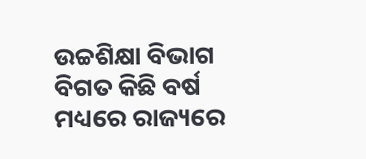ଉଚ୍ଚଶିକ୍ଷା ବିଭାଗ ବିଗତ କିଛି ବର୍ଷ ମଧ୍ୟରେ ରାଜ୍ୟରେ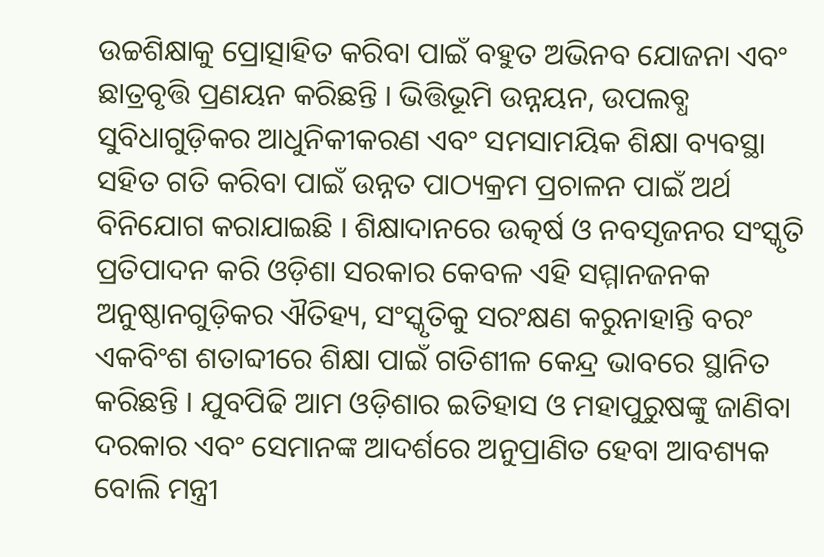ଉଚ୍ଚଶିକ୍ଷାକୁ ପ୍ରୋତ୍ସାହିତ କରିବା ପାଇଁ ବହୁତ ଅଭିନବ ଯୋଜନା ଏବଂ ଛାତ୍ରବୃତ୍ତି ପ୍ରଣୟନ କରିଛନ୍ତି । ଭିତ୍ତିଭୂମି ଉନ୍ନୟନ, ଉପଲବ୍ଧ ସୁବିଧାଗୁଡ଼ିକର ଆଧୁନିକୀକରଣ ଏବଂ ସମସାମୟିକ ଶିକ୍ଷା ବ୍ୟବସ୍ଥା ସହିତ ଗତି କରିବା ପାଇଁ ଉନ୍ନତ ପାଠ୍ୟକ୍ରମ ପ୍ରଚାଳନ ପାଇଁ ଅର୍ଥ ବିନିଯୋଗ କରାଯାଇଛି । ଶିକ୍ଷାଦାନରେ ଉତ୍କର୍ଷ ଓ ନବସୃଜନର ସଂସ୍କୃତି ପ୍ରତିପାଦନ କରି ଓଡ଼ିଶା ସରକାର କେବଳ ଏହି ସମ୍ମାନଜନକ ଅନୁଷ୍ଠାନଗୁଡ଼ିକର ଐତିହ୍ୟ, ସଂସ୍କୃତିକୁ ସରଂକ୍ଷଣ କରୁନାହାନ୍ତି ବରଂ ଏକବିଂଶ ଶତାବ୍ଦୀରେ ଶିକ୍ଷା ପାଇଁ ଗତିଶୀଳ କେନ୍ଦ୍ର ଭାବରେ ସ୍ଥାନିତ କରିଛନ୍ତି । ଯୁବପିଢି ଆମ ଓଡ଼ିଶାର ଇତିହାସ ଓ ମହାପୁରୁଷଙ୍କୁ ଜାଣିବା ଦରକାର ଏବଂ ସେମାନଙ୍କ ଆଦର୍ଶରେ ଅନୁପ୍ରାଣିତ ହେବା ଆବଶ୍ୟକ ବୋଲି ମନ୍ତ୍ରୀ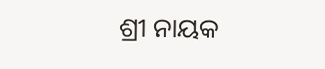ଶ୍ରୀ ନାୟକ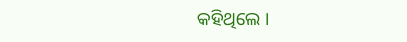କହିଥିଲେ ।